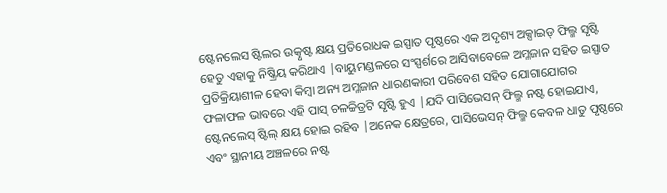ଷ୍ଟେନଲେସ ଷ୍ଟିଲର ଉତ୍କୃଷ୍ଟ କ୍ଷୟ ପ୍ରତିରୋଧକ ଇସ୍ପାତ ପୃଷ୍ଠରେ ଏକ ଅଦୃଶ୍ୟ ଅକ୍ସାଇଡ୍ ଫିଲ୍ମ ସୃଷ୍ଟି ହେତୁ ଏହାକୁ ନିଷ୍କ୍ରିୟ କରିଥାଏ |ବାୟୁମଣ୍ଡଳରେ ସଂସ୍ପର୍ଶରେ ଆସିବାବେଳେ ଅମ୍ଳଜାନ ସହିତ ଇସ୍ପାତ ପ୍ରତିକ୍ରିୟାଶୀଳ ହେବା କିମ୍ବା ଅନ୍ୟ ଅମ୍ଳଜାନ ଧାରଣକାରୀ ପରିବେଶ ସହିତ ଯୋଗାଯୋଗର ଫଳାଫଳ ଭାବରେ ଏହି ପାସ୍ ଚଳଚ୍ଚିତ୍ରଟି ସୃଷ୍ଟି ହୁଏ |ଯଦି ପାସିଭେସନ୍ ଫିଲ୍ମ ନଷ୍ଟ ହୋଇଯାଏ, ଷ୍ଟେନଲେସ୍ ଷ୍ଟିଲ୍ କ୍ଷୟ ହୋଇ ରହିବ |ଅନେକ କ୍ଷେତ୍ରରେ, ପାସିଭେସନ୍ ଫିଲ୍ମ କେବଳ ଧାତୁ ପୃଷ୍ଠରେ ଏବଂ ସ୍ଥାନୀୟ ଅଞ୍ଚଳରେ ନଷ୍ଟ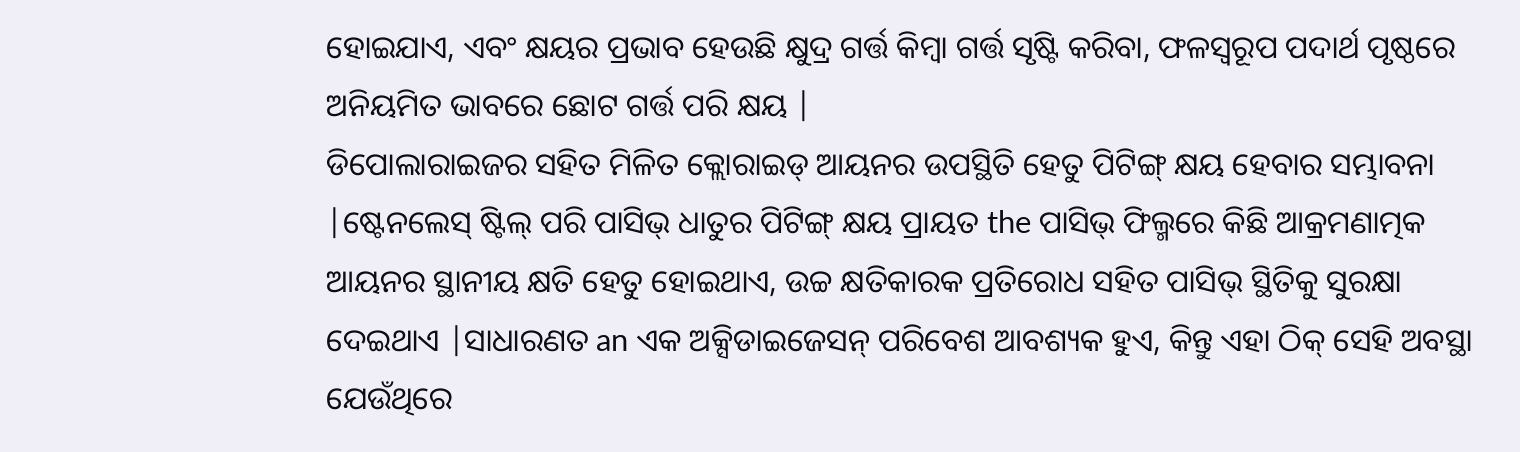ହୋଇଯାଏ, ଏବଂ କ୍ଷୟର ପ୍ରଭାବ ହେଉଛି କ୍ଷୁଦ୍ର ଗର୍ତ୍ତ କିମ୍ବା ଗର୍ତ୍ତ ସୃଷ୍ଟି କରିବା, ଫଳସ୍ୱରୂପ ପଦାର୍ଥ ପୃଷ୍ଠରେ ଅନିୟମିତ ଭାବରେ ଛୋଟ ଗର୍ତ୍ତ ପରି କ୍ଷୟ |
ଡିପୋଲାରାଇଜର ସହିତ ମିଳିତ କ୍ଲୋରାଇଡ୍ ଆୟନର ଉପସ୍ଥିତି ହେତୁ ପିଟିଙ୍ଗ୍ କ୍ଷୟ ହେବାର ସମ୍ଭାବନା |ଷ୍ଟେନଲେସ୍ ଷ୍ଟିଲ୍ ପରି ପାସିଭ୍ ଧାତୁର ପିଟିଙ୍ଗ୍ କ୍ଷୟ ପ୍ରାୟତ the ପାସିଭ୍ ଫିଲ୍ମରେ କିଛି ଆକ୍ରମଣାତ୍ମକ ଆୟନର ସ୍ଥାନୀୟ କ୍ଷତି ହେତୁ ହୋଇଥାଏ, ଉଚ୍ଚ କ୍ଷତିକାରକ ପ୍ରତିରୋଧ ସହିତ ପାସିଭ୍ ସ୍ଥିତିକୁ ସୁରକ୍ଷା ଦେଇଥାଏ |ସାଧାରଣତ an ଏକ ଅକ୍ସିଡାଇଜେସନ୍ ପରିବେଶ ଆବଶ୍ୟକ ହୁଏ, କିନ୍ତୁ ଏହା ଠିକ୍ ସେହି ଅବସ୍ଥା ଯେଉଁଥିରେ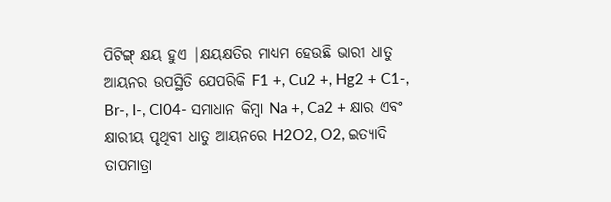ପିଟିଙ୍ଗ୍ କ୍ଷୟ ହୁଏ |କ୍ଷୟକ୍ଷତିର ମାଧ୍ୟମ ହେଉଛି ଭାରୀ ଧାତୁ ଆୟନର ଉପସ୍ଥିତି ଯେପରିକି F1 +, Cu2 +, Hg2 + C1-, Br-, I-, Cl04- ସମାଧାନ କିମ୍ବା Na +, Ca2 + କ୍ଷାର ଏବଂ କ୍ଷାରୀୟ ପୃଥିବୀ ଧାତୁ ଆୟନରେ H2O2, O2, ଇତ୍ୟାଦି
ତାପମାତ୍ରା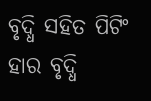ବୃଦ୍ଧି ସହିତ ପିଟିଂ ହାର ବୃଦ୍ଧି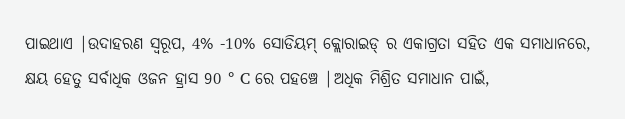ପାଇଥାଏ |ଉଦାହରଣ ସ୍ୱରୂପ, 4% -10% ସୋଡିୟମ୍ କ୍ଲୋରାଇଡ୍ ର ଏକାଗ୍ରତା ସହିତ ଏକ ସମାଧାନରେ, କ୍ଷୟ ହେତୁ ସର୍ବାଧିକ ଓଜନ ହ୍ରାସ 90 ° C ରେ ପହଞ୍ଚେ |ଅଧିକ ମିଶ୍ରିତ ସମାଧାନ ପାଇଁ,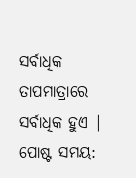ସର୍ବାଧିକ ତାପମାତ୍ରାରେ ସର୍ବାଧିକ ହୁଏ |
ପୋଷ୍ଟ ସମୟ: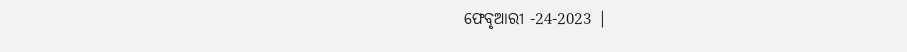ଫେବୃଆରୀ -24-2023 |